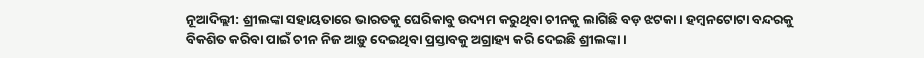ନୂଆଦିଲ୍ଲୀ: ଶ୍ରୀଲଙ୍କା ସହାୟତାରେ ଭାରତକୁ ଘେରିକାବୁ ଉଦ୍ୟମ କରୁଥିବା ଚୀନକୁ ଲାଗିଛି ବଡ଼ ଝଟକା। ହମ୍ବନଟୋଟା ବନ୍ଦରକୁ ବିକଶିତ କରିବା ପାଇଁ ଚୀନ ନିଜ ଆଡ଼ୁ ଦେଇଥିବା ପ୍ରସ୍ତାବକୁ ଅଗ୍ରାହ୍ୟ କରି ଦେଇଛି ଶ୍ରୀଲଙ୍କା।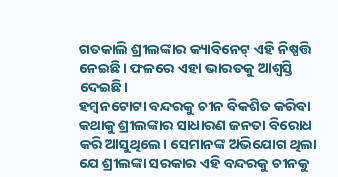ଗତକାଲି ଶ୍ରୀଲଙ୍କାର କ୍ୟାବିନେଟ୍ ଏହି ନିଷ୍ପତ୍ତି ନେଇଛି। ଫଳରେ ଏହା ଭାରତକୁ ଆଶ୍ୱସ୍ତି ଦେଇଛି।
ହମ୍ବନଟୋଟା ବନ୍ଦରକୁ ଚୀନ ବିକଶିତ କରିବା କଥାକୁ ଶ୍ରୀଲଙ୍କାର ସାଧାରଣ ଜନତା ବିରୋଧ କରି ଆସୁଥିଲେ। ସେମାନଙ୍କ ଅଭିଯୋଗ ଥିଲା ଯେ ଶ୍ରୀଲଙ୍କା ସରକାର ଏହି ବନ୍ଦରକୁ ଚୀନକୁ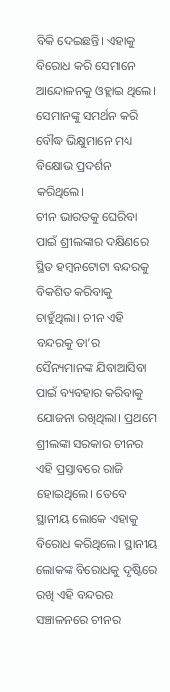ବିକି ଦେଇଛନ୍ତି। ଏହାକୁ ବିରୋଧ କରି ସେମାନେ ଆନ୍ଦୋଳନକୁ ଓହ୍ଲାଇ ଥିଲେ। ସେମାନଙ୍କୁ ସମର୍ଥନ କରି ବୌଦ୍ଧ ଭିକ୍ଷୁମାନେ ମଧ୍ୟ ବିକ୍ଷୋଭ ପ୍ରଦର୍ଶନ କରିଥିଲେ।
ଚୀନ ଭାରତକୁ ଘେରିବା ପାଇଁ ଶ୍ରୀଲଙ୍କାର ଦକ୍ଷିଣରେ ସ୍ଥିତ ହମ୍ବନଟୋଟା ବନ୍ଦରକୁ ବିକଶିତ କରିବାକୁ ଚାହୁଁଥିଲା। ଚୀନ ଏହି ବନ୍ଦରକୁ ତା’ର ସୈନ୍ୟମାନଙ୍କ ଯିବାଆସିବା ପାଇଁ ବ୍ୟବହାର କରିବାକୁ ଯୋଜନା ରଖିଥିଲା। ପ୍ରଥମେ ଶ୍ରୀଲଙ୍କା ସରକାର ଚୀନର ଏହି ପ୍ରସ୍ତାବରେ ରାଜି ହୋଇଥିଲେ। ତେବେ ସ୍ଥାନୀୟ ଲୋକେ ଏହାକୁ ବିରୋଧ କରିଥିଲେ। ସ୍ଥାନୀୟ ଲୋକଙ୍କ ବିରୋଧକୁ ଦୃଷ୍ଟିରେ ରଖି ଏହି ବନ୍ଦରର ସଞ୍ଚାଳନରେ ଚୀନର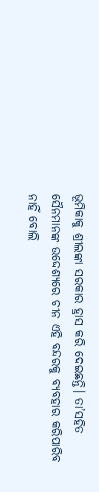ଭୂମିକାକୁ ଶ୍ରୀଲଙ୍କା ସରକାର ହ୍ରାସ କରି ଦେଇଛନ୍ତି। ତା’ସହିତ ସୈନମାନଙ୍କ ଉଦ୍ଦେଶ୍ୟରେ ଚୀନ ଏହି ବନ୍ଦରକୁ ବ୍ୟବହାର କରିପାରିବ ନାହିଁ ବୋଲି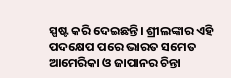ସ୍ପଷ୍ଟ କରି ଦେଇଛନ୍ତି। ଶ୍ରୀଲଙ୍କାର ଏହି ପଦକ୍ଷେପ ପରେ ଭାରତ ସମେତ ଆମେରିକା ଓ ଜାପାନର ଚିନ୍ତା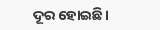ଦୂର ହୋଇଛି।